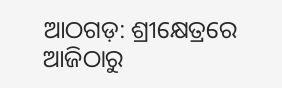ଆଠଗଡ଼: ଶ୍ରୀକ୍ଷେତ୍ରରେ ଆଜିଠାରୁ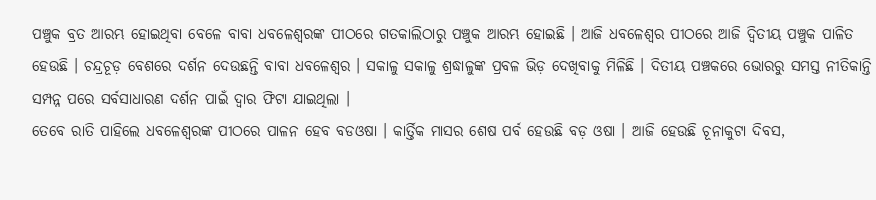ପଞ୍ଚୁକ ବ୍ରତ ଆରମ୍ଭ ହୋଇଥିବା ବେଳେ ବାବା ଧବଳେଶ୍ବରଙ୍କ ପୀଠରେ ଗତକାଲିଠାରୁ ପଞ୍ଚୁକ ଆରମ୍ଭ ହୋଇଛି । ଆଜି ଧବଳେଶ୍ୱର ପୀଠରେ ଆଜି ଦ୍ୱିତୀୟ ପଞ୍ଚୁକ ପାଳିତ ହେଉଛି । ଚନ୍ଦ୍ରଚୂଡ଼ ବେଶରେ ଦର୍ଶନ ଦେଉଛନ୍ତି ବାବା ଧବଳେଶ୍ୱର । ସକାଳୁ ସକାଳୁ ଶ୍ରଦ୍ଧାଳୁଙ୍କ ପ୍ରବଳ ଭିଡ଼ ଦେଖିବାକୁ ମିଳିଛି । ଦିତୀୟ ପଞ୍ଚକରେ ଭୋରରୁ ସମସ୍ତ ନୀତିକାନ୍ତି ସମ୍ପନ୍ନ ପରେ ସର୍ବସାଧାରଣ ଦର୍ଶନ ପାଇଁ ଦ୍ୱାର ଫିଟା ଯାଇଥିଲା ।
ତେବେ ରାତି ପାହିଲେ ଧବଳେଶ୍ଵରଙ୍କ ପୀଠରେ ପାଳନ ହେବ ବଡଓଷା । କାର୍ତ୍ତିକ ମାସର ଶେଷ ପର୍ବ ହେଉଛି ବଡ଼ ଓଷା । ଆଜି ହେଉଛି ଚୂନାକୁଟା ଦିବସ,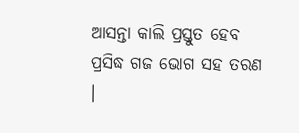ଆସନ୍ତା କାଲି ପ୍ରସ୍ତୁତ ହେବ ପ୍ରସିଦ୍ଧ ଗଜ ଭୋଗ ସହ ତରଣ ।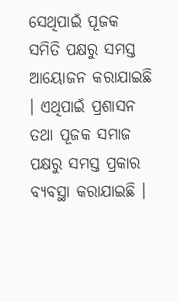ସେଥିପାଇଁ ପୂଜକ ସମିତି ପକ୍ଷରୁ ସମସ୍ତ ଆୟୋଜନ କରାଯାଇଛି । ଏଥିପାଇଁ ପ୍ରଶାସନ ତଥା ପୂଜକ ସମାଜ ପକ୍ଷରୁ ସମସ୍ତ ପ୍ରକାର ବ୍ୟବସ୍ଥା କରାଯାଇଛି ।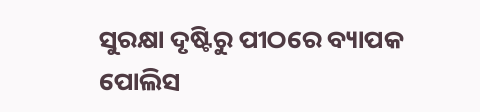ସୁରକ୍ଷା ଦୃଷ୍ଟିରୁ ପୀଠରେ ବ୍ୟାପକ ପୋଲିସ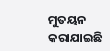ମୁତୟନ କରାଯାଇଛି